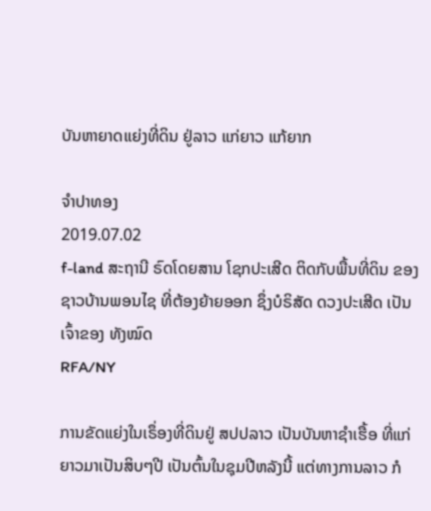ບັນຫາຍາດແຍ່ງທີ່ດິນ ຢູ່ລາວ ແກ່ຍາວ ແກ້ຍາກ

ຈໍາປາທອງ
2019.07.02
f-land ສະຖານີ ຣົດໂດຍສານ ໂຊກປະເສີດ ຕິດກັບພື້ນທີ່ດິນ ຂອງຊາວບ້ານພອນໄຊ ທີ່ຕ້ອງຍ້າຍອອກ ຊຶ່ງບໍຣິສັດ ດວງປະເສີດ ເປັນເຈົ້າຂອງ ທັງໝົດ
RFA/NY

ການຂັດແຍ່ງໃນເຣຶ່ອງທີ່ດິນຢູ່ ສປປລາວ ເປັນບັນຫາຊໍາເຮື້ອ ທີ່ແກ່ຍາວມາເປັນສິບໆປີ ເປັນຕົ້ນໃນຊຸມປີຫລັງນີ້ ແຕ່ທາງການລາວ ກໍ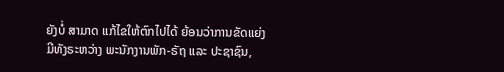ຍັງບໍ່ ສາມາດ ແກ້ໄຂໃຫ້ຕົກໄປໄດ້ ຍ້ອນວ່າການຂັດແຍ່ງ ມີທັງຣະຫວ່າງ ພະນັກງານພັກ-ຣັຖ ແລະ ປະຊາຊົນ,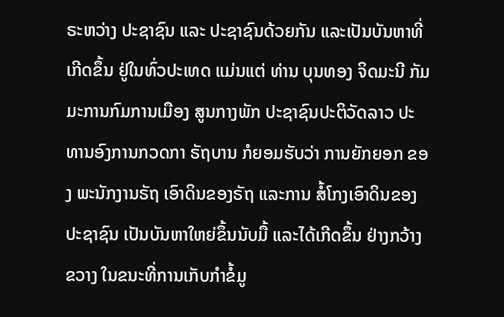ຣະຫວ່າງ ປະຊາຊົນ ແລະ ປະຊາຊົນດ້ວຍກັນ ແລະເປັນບັນຫາທີ່ເກີດຂຶ້ນ ຢູ່ໃນທົ່ວປະເທດ ແມ່ນແຕ່ ທ່ານ ບຸນທອງ ຈິດມະນີ ກັມມະການກົມການເມືອງ ສູນກາງພັກ ປະຊາຊົນປະຕິວັດລາວ ປະທານອົງການກວດກາ ຣັຖບານ ກໍຍອມຮັບວ່າ ການຍັກຍອກ ຂອງ ພະນັກງານຣັຖ ເອົາດິນຂອງຣັຖ ແລະການ ສໍ້ໂກງເອົາດິນຂອງປະຊາຊົນ ເປັນບັນຫາໃຫຍ່ຂຶ້ນນັບມື້ ແລະໄດ້ເກີດຂຶ້ນ ຢ່າງກວ້າງຂວາງ ໃນຂນະທີ່ການເກັບກຳຂໍ້ມູ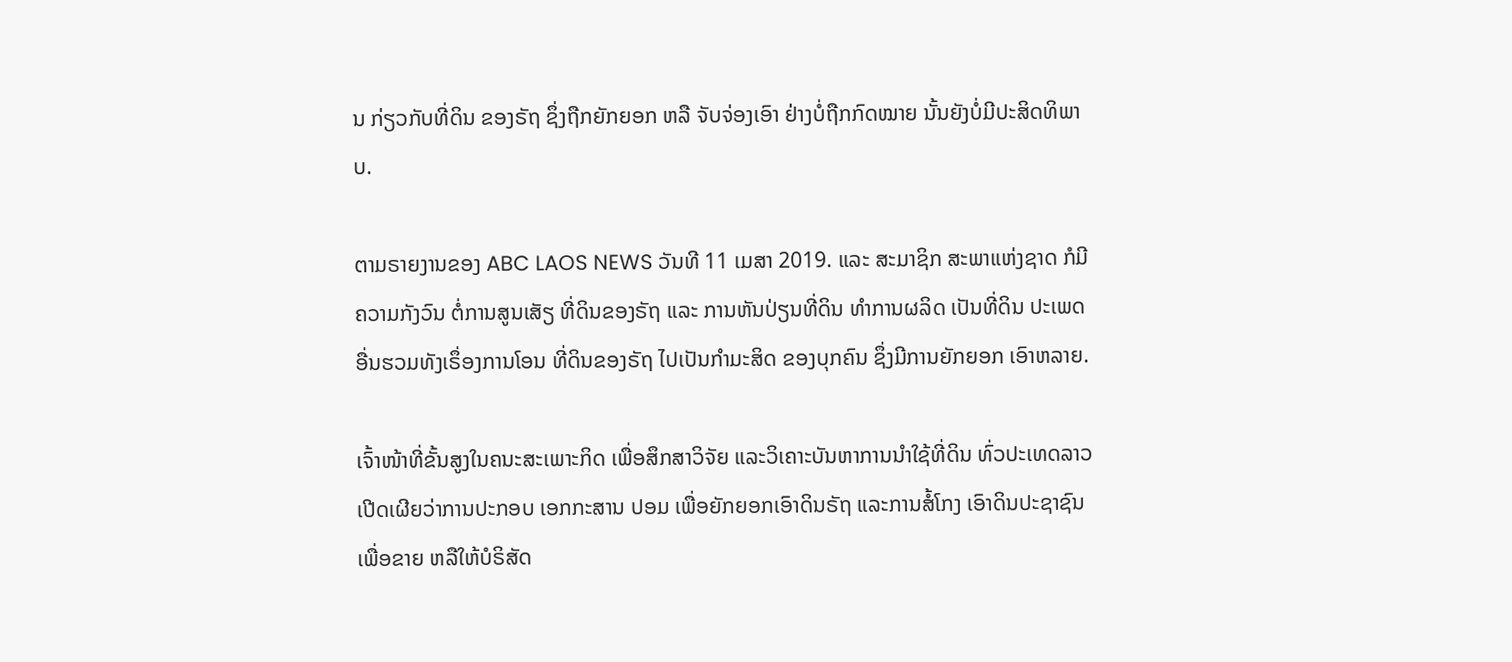ນ ກ່ຽວກັບທີ່ດິນ ຂອງຣັຖ ຊຶ່ງຖືກຍັກຍອກ ຫລື ຈັບຈ່ອງເອົາ ຢ່າງບໍ່ຖືກກົດໝາຍ ນັ້ນຍັງບໍ່ມີປະສິດທິພາບ.

ຕາມຣາຍງານຂອງ ABC LAOS NEWS ວັນທີ 11 ເມສາ 2019. ແລະ ສະມາຊິກ ສະພາແຫ່ງຊາດ ກໍມີຄວາມກັງວົນ ຕໍ່ການສູນເສັຽ ທີ່ດິນຂອງຣັຖ ແລະ ການຫັນປ່ຽນທີ່ດິນ ທຳການຜລິດ ເປັນທີ່ດິນ ປະເພດອື່ນຮວມທັງເຣຶ່ອງການໂອນ ທີ່ດິນຂອງຣັຖ ໄປເປັນກຳມະສິດ ຂອງບຸກຄົນ ຊຶ່ງມີການຍັກຍອກ ເອົາຫລາຍ.

ເຈົ້າໜ້າທີ່ຂັ້ນສູງໃນຄນະສະເພາະກິດ ເພື່ອສຶກສາວິຈັຍ ແລະວິເຄາະບັນຫາການນຳໃຊ້ທີ່ດິນ ທົ່ວປະເທດລາວ ເປີດເຜີຍວ່າການປະກອບ ເອກກະສານ ປອມ ເພື່ອຍັກຍອກເອົາດິນຣັຖ ແລະການສໍ້ໂກງ ເອົາດິນປະຊາຊົນ ເພື່ອຂາຍ ຫລືໃຫ້ບໍຣິສັດ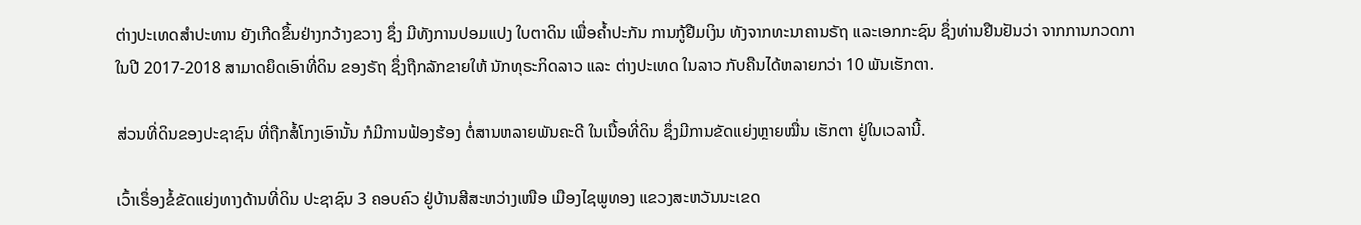ຕ່າງປະເທດສຳປະທານ ຍັງເກີດຂຶ້ນຢ່າງກວ້າງຂວາງ ຊຶ່ງ ມີທັງການປອມແປງ ໃບຕາດິນ ເພື່ອຄ້ຳປະກັນ ການກູ້ຢືມເງິນ ທັງຈາກທະນາຄານຣັຖ ແລະເອກກະຊົນ ຊຶ່ງທ່ານຢືນຢັນວ່າ ຈາກການກວດກາ ໃນປີ 2017-2018 ສາມາດຍຶດເອົາທີ່ດິນ ຂອງຣັຖ ຊຶ່ງຖືກລັກຂາຍໃຫ້ ນັກທຸຣະກິດລາວ ແລະ ຕ່າງປະເທດ ໃນລາວ ກັບຄືນໄດ້ຫລາຍກວ່າ 10 ພັນເຮັກຕາ.

ສ່ວນທີ່ດິນຂອງປະຊາຊົນ ທີ່ຖືກສໍ້ໂກງເອົານັ້ນ ກໍມີການຟ້ອງຮ້ອງ ຕໍ່ສານຫລາຍພັນຄະດີ ໃນເນື້ອທີ່ດິນ ຊຶ່ງມີການຂັດແຍ່ງຫຼາຍໝື່ນ ເຮັກຕາ ຢູ່ໃນເວລານີ້.

ເວົ້າເຣຶ່ອງຂໍ້ຂັດແຍ່ງທາງດ້ານທີ່ດິນ ປະຊາຊົນ 3 ຄອບຄົວ ຢູ່ບ້ານສີສະຫວ່າງເໜືອ ເມືອງໄຊພູທອງ ແຂວງສະຫວັນນະເຂດ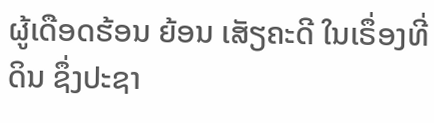ຜູ້ເດືອດຮ້ອນ ຍ້ອນ ເສັຽຄະດີ ໃນເຣຶ່ອງທີ່ດິນ ຊຶ່ງປະຊາ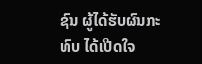ຊົນ ຜູ້ໄດ້ຮັບຜົນກະທົບ ໄດ້ເປີດໃຈ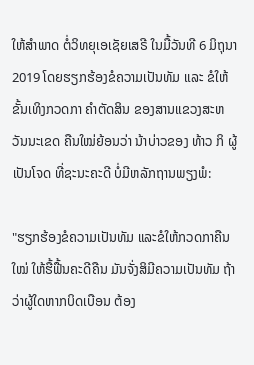ໃຫ້ສຳພາດ ຕໍ່ວິທຍຸເອເຊັຍເສຣີ ໃນມື້ວັນທີ 6 ມິຖຸນາ 2019 ໂດຍຮຽກຮ້ອງຂໍຄວາມເປັນທັມ ແລະ ຂໍໃຫ້ຂັ້ນເທິງກວດກາ ຄຳຕັດສິນ ຂອງສານແຂວງສະຫວັນນະເຂດ ຄືນໃໝ່ຍ້ອນວ່າ ນ້າບ່າວຂອງ ທ້າວ ກິ ຜູ້ເປັນໂຈດ ທີ່ຊະນະຄະດີ ບໍ່ມີຫລັກຖານພຽງພໍ:

"ຮຽກຮ້ອງຂໍຄວາມເປັນທັມ ແລະຂໍໃຫ້ກວດກາຄືນໃໝ່ ໃຫ້ຮື້ຟື້ນຄະດີຄືນ ມັນຈັ່ງສິມີຄວາມເປັນທັມ ຖ້າວ່າຜູ້ໃດຫາກບິດເບືອນ ຕ້ອງ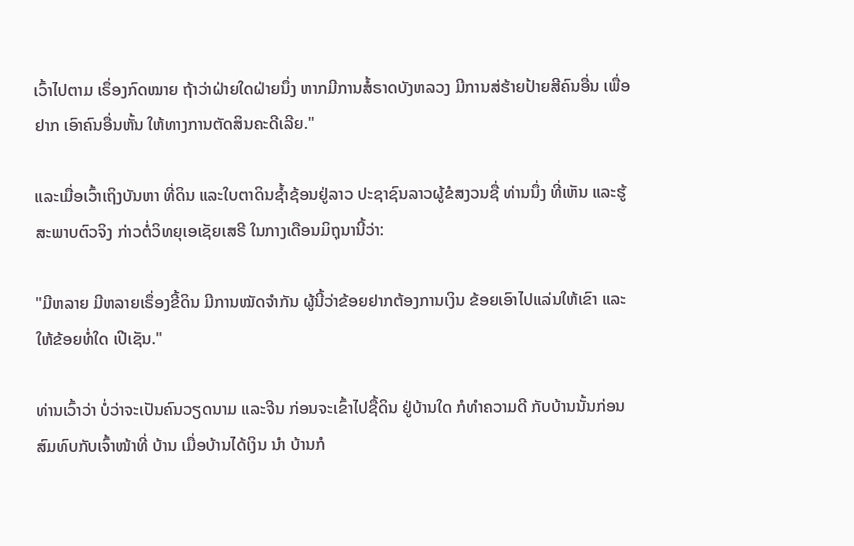ເວົ້າໄປຕາມ ເຣຶ່ອງກົດໝາຍ ຖ້າວ່າຝ່າຍໃດຝ່າຍນຶ່ງ ຫາກມີການສໍ້ຣາດບັງຫລວງ ມີການສ່ຮ້າຍປ້າຍສີຄົນອື່ນ ເພື່ອຢາກ ເອົາຄົນອື່ນຫັ້ນ ໃຫ້ທາງການຕັດສິນຄະດີເລີຍ."

ແລະເມື່ອເວົ້າເຖິງບັນຫາ ທີ່ດິນ ແລະໃບຕາດິນຊ້ຳຊ້ອນຢູ່ລາວ ປະຊາຊົນລາວຜູ້ຂໍສງວນຊື່ ທ່ານນຶ່ງ ທີ່ເຫັນ ແລະຮູ້ ສະພາບຕົວຈິງ ກ່າວຕໍ່ວິທຍຸເອເຊັຍເສຣີ ໃນກາງເດືອນມິຖຸນານີ້ວ່າ:

"ມີຫລາຍ ມີຫລາຍເຣຶ່ອງຂີ້ດິນ ມີການໝັດຈຳກັນ ຜູ້ນີ້ວ່າຂ້ອຍຢາກຕ້ອງການເງິນ ຂ້ອຍເອົາໄປແລ່ນໃຫ້ເຂົາ ແລະໃຫ້ຂ້ອຍທໍ່ໃດ ເປີເຊັນ."

ທ່ານເວົ້າວ່າ ບໍ່ວ່າຈະເປັນຄົນວຽດນາມ ແລະຈີນ ກ່ອນຈະເຂົ້າໄປຊື້ດິນ ຢູ່ບ້ານໃດ ກໍທຳຄວາມດີ ກັບບ້ານນັ້ນກ່ອນ ສົມທົບກັບເຈົ້າໜ້າທີ່ ບ້ານ ເມື່ອບ້ານໄດ້ເງິນ ນຳ ບ້ານກໍ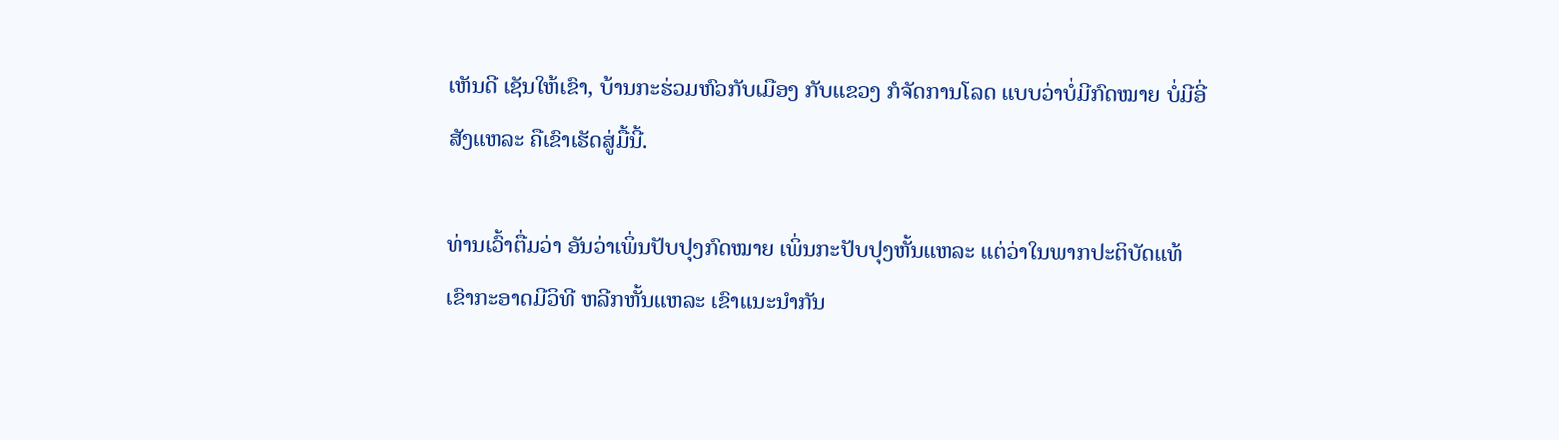ເຫັນດີ ເຊັນໃຫ້ເຂົາ, ບ້ານກະຮ່ວມຫົວກັບເມືອງ ກັບແຂວງ ກໍຈັດການໂລດ ແບບວ່າບໍ່ມີກົດໝາຍ ບໍ່ມີອີ່ສັງແຫລະ ຄືເຂົາເຮັດສູ່ມື້ນີ້.

ທ່ານເວົ້າຕື່ມວ່າ ອັນວ່າເພິ່ນປັບປຸງກົດໝາຍ ເພິ່ນກະປັບປຸງຫັ້ນແຫລະ ແຕ່ວ່າໃນພາກປະຕິບັດແທ້ ເຂົາກະອາດມີວິທີ ຫລີກຫັ້ນແຫລະ ເຂົາແນະນຳກັນ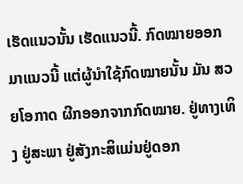ເຮັດແນວນັ້ນ ເຮັດແນວນີ້. ກົດໝາຍອອກມາແນວນີ້ ແຕ່ຜູ້ນຳໃຊ້ກົດໝາຍນັ້ນ ມັນ ສວຍໂອກາດ ຜີກອອກຈາກກົດໝາຍ. ຢູ່ທາງເທິງ ຢູ່ສະພາ ຢູ່ສັງກະສິແມ່ນຢູ່ດອກ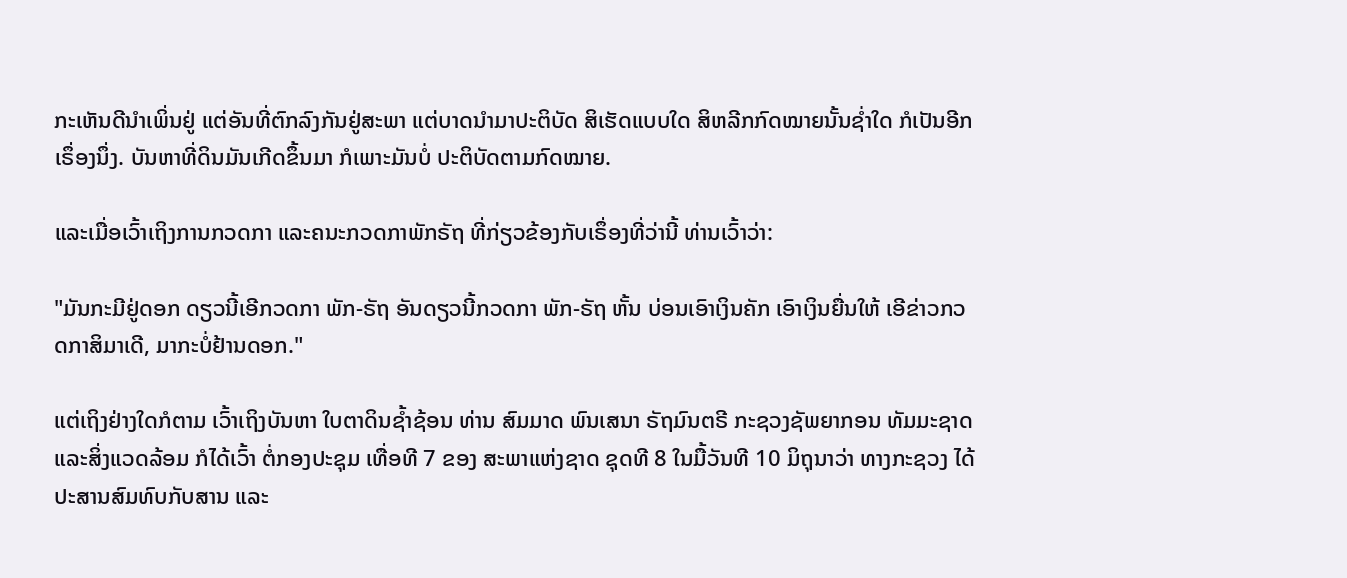ກະເຫັນດີນຳເພິ່ນຢູ່ ແຕ່ອັນທີ່ຕົກລົງກັນຢູ່ສະພາ ແຕ່ບາດນຳມາປະຕິບັດ ສິເຮັດແບບໃດ ສິຫລີກກົດໝາຍນັ້ນຊ່ຳໃດ ກໍເປັນອີກເຣຶ່ອງນຶ່ງ. ບັນຫາທີ່ດິນມັນເກີດຂຶ້ນມາ ກໍເພາະມັນບໍ່ ປະຕິບັດຕາມກົດໝາຍ.

ແລະເມື່ອເວົ້າເຖິງການກວດກາ ແລະຄນະກວດກາພັກຣັຖ ທີ່ກ່ຽວຂ້ອງກັບເຣຶ່ອງທີ່ວ່ານີ້ ທ່ານເວົ້າວ່າ:

"ມັນກະມີຢູ່ດອກ ດຽວນີ້ເອີກວດກາ ພັກ-ຣັຖ ອັນດຽວນີ້ກວດກາ ພັກ-ຣັຖ ຫັ້ນ ບ່ອນເອົາເງິນຄັກ ເອົາເງິນຍື່ນໃຫ້ ເອີຂ່າວກວດກາສິມາເດີ, ມາກະບໍ່ຢ້ານດອກ."

ແຕ່ເຖິງຢ່າງໃດກໍຕາມ ເວົ້າເຖິງບັນຫາ ໃບຕາດິນຊ້ຳຊ້ອນ ທ່ານ ສົມມາດ ພົນເສນາ ຣັຖມົນຕຣີ ກະຊວງຊັພຍາກອນ ທັມມະຊາດ ແລະສິ່ງແວດລ້ອມ ກໍໄດ້ເວົ້າ ຕໍ່ກອງປະຊຸມ ເທື່ອທີ 7 ຂອງ ສະພາແຫ່ງຊາດ ຊຸດທີ 8 ໃນມື້ວັນທີ 10 ມິຖຸນາວ່າ ທາງກະຊວງ ໄດ້ປະສານສົມທົບກັບສານ ແລະ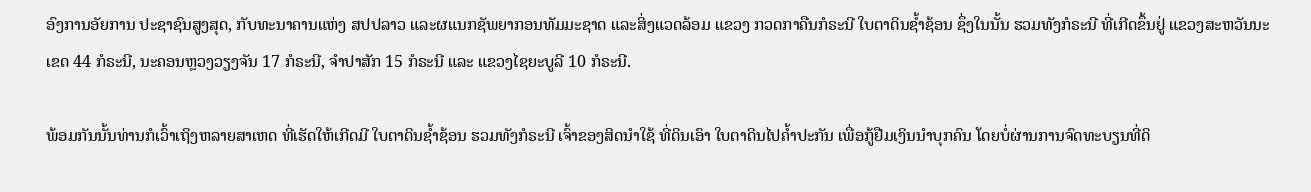ອົງການອັຍການ ປະຊາຊົນສູງສຸດ, ກັບທະນາຄານແຫ່ງ ສປປລາວ ແລະຜແນກຊັພຍາກອນທັມມະຊາດ ແລະສິ່ງແວດລ້ອມ ແຂວງ ກວດກາຄືນກໍຣະນີ ໃບຕາດິນຊໍ້າຊ້ອນ ຊຶ່ງໃນນັ້ນ ຮວມທັງກໍຣະນີ ທີ່ເກີດຂຶ້ນຢູ່ ແຂວງສະຫວັນນະເຂດ 44 ກໍຣະນີ, ນະຄອນຫຼວງວຽງຈັນ 17 ກໍຣະນີ, ຈໍາປາສັກ 15 ກໍຣະນີ ແລະ ແຂວງໄຊຍະບູລີ 10 ກໍຣະນີ.

ພ້ອມກັນນັ້ນທ່ານກໍເວົ້າເຖິງຫລາຍສາເຫດ ທີ່ເຮັດໃຫ້ເກີດມີ ໃບຕາດິນຊ້ຳຊ້ອນ ຮວມທັງກໍຣະນີ ເຈົ້າຂອງສິດນໍາໃຊ້ ທີ່ດິນເອົາ ໃບຕາດິນໄປຄໍ້າປະກັນ ເພື່ອກູ້ຢືມເງິນນໍາບຸກຄົນ ໂດຍບໍ່ຜ່ານການຈົດທະບຽນທີ່ດິ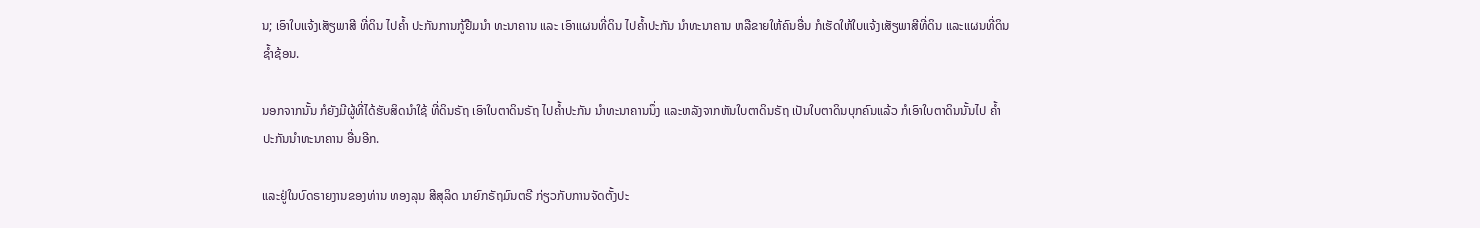ນ; ເອົາໃບແຈ້ງເສັຽພາສີ ທີ່ດິນ ໄປຄໍ້າ ປະກັນການກູ້ຢືມນໍາ ທະນາຄານ ແລະ ເອົາແຜນທີ່ດິນ ໄປຄໍ້າປະກັນ ນໍາທະນາຄານ ຫລືຂາຍໃຫ້ຄົນອື່ນ ກໍເຮັດໃຫ້ໃບແຈ້ງເສັຽພາສີທີ່ດິນ ແລະແຜນທີ່ດິນ ຊໍ້າຊ້ອນ.

ນອກຈາກນັ້ນ ກໍຍັງມີຜູ້ທີ່ໄດ້ຮັບສິດນໍາໃຊ້ ທີ່ດິນຣັຖ ເອົາໃບຕາດິນຣັຖ ໄປຄໍ້າປະກັນ ນໍາທະນາຄານນຶ່ງ ແລະຫລັງຈາກຫັນໃບຕາດິນຣັຖ ເປັນໃບຕາດິນບຸກຄົນແລ້ວ ກໍເອົາໃບຕາດິນນັ້ນໄປ ຄໍ້າປະກັນນໍາທະນາຄານ ອື່ນອີກ.

ແລະຢູ່ໃນບົດຣາຍງານຂອງທ່ານ ທອງລຸນ ສີສຸລິດ ນາຍົກຣັຖມົນຕຣີ ກ່ຽວກັບການຈັດຕັ້ງປະ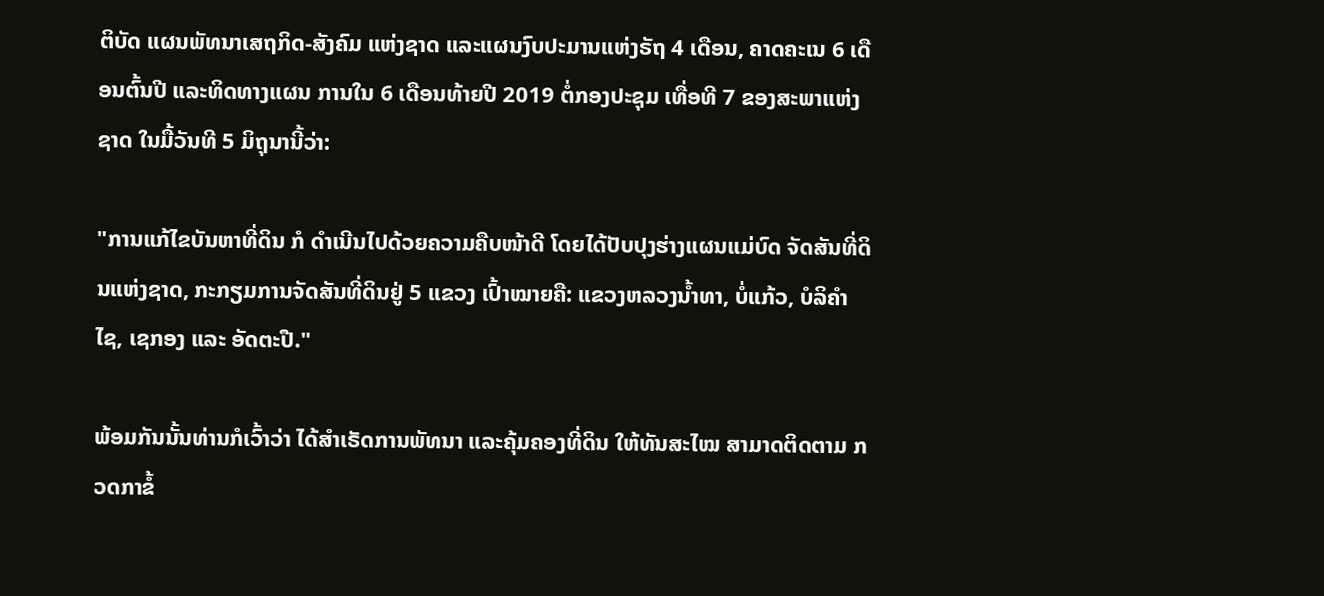ຕິບັດ ແຜນພັທນາເສຖກິດ-ສັງຄົມ ແຫ່ງຊາດ ແລະແຜນງົບປະມານແຫ່ງຣັຖ 4 ເດືອນ, ຄາດຄະເນ 6 ເດືອນຕົ້ນປີ ແລະທິດທາງແຜນ ການໃນ 6 ເດືອນທ້າຍປີ 2019 ຕໍ່ກອງປະຊຸມ ເທື່ອທີ 7 ຂອງສະພາແຫ່ງຊາດ ໃນມື້ວັນທີ 5 ມິຖຸນານີ້ວ່າ:

"ການແກ້ໄຂບັນຫາທີ່ດິນ ກໍ ດໍາເນີນໄປດ້ວຍຄວາມຄືບໜ້າດີ ໂດຍໄດ້ປັບປຸງຮ່າງແຜນແມ່ບົດ ຈັດສັນທີ່ດິນແຫ່ງຊາດ, ກະກຽມການຈັດສັນທີ່ດິນຢູ່ 5 ແຂວງ ເປົ້າໝາຍຄື: ແຂວງຫລວງນໍ້າທາ, ບໍ່ແກ້ວ, ບໍລິຄໍາໄຊ, ເຊກອງ ແລະ ອັດຕະປື."

ພ້ອມກັນນັ້ນທ່ານກໍເວົ້າວ່າ ໄດ້ສໍາເຣັດການພັທນາ ແລະຄຸ້ມຄອງທີ່ດິນ ໃຫ້ທັນສະໄໝ ສາມາດຕິດຕາມ ກວດກາຂໍ້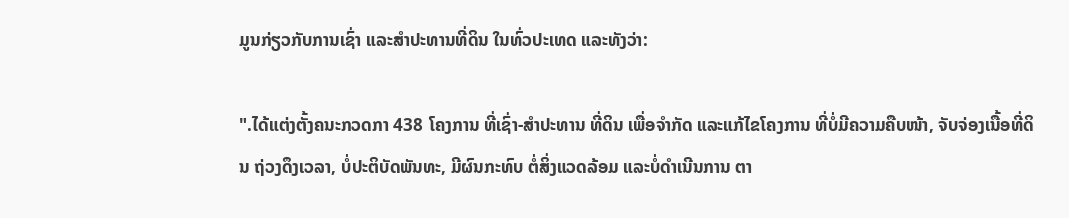ມູນກ່ຽວກັບການເຊົ່າ ແລະສໍາປະທານທີ່ດິນ ໃນທົ່ວປະເທດ ແລະທັງວ່າ:

".ໄດ້ແຕ່ງຕັ້ງຄນະກວດກາ 438 ໂຄງການ ທີ່ເຊົ່າ-ສໍາປະທານ ທີ່ດິນ ເພື່ອຈໍາກັດ ແລະແກ້ໄຂໂຄງການ ທີ່ບໍ່ມີຄວາມຄືບໜ້າ, ຈັບຈ່ອງເນື້ອທີ່ດິນ ຖ່ວງດຶງເວລາ, ບໍ່ປະຕິບັດພັນທະ, ມີຜົນກະທົບ ຕໍ່ສິ່ງແວດລ້ອມ ແລະບໍ່ດຳເນີນການ ຕາ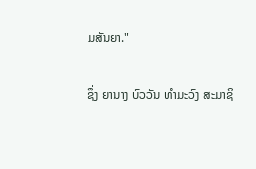ມສັນຍາ."

ຊຶ່ງ ຍານາງ ບົວວັນ ທຳມະວົງ ສະມາຊິ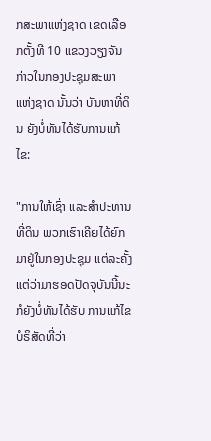ກສະພາແຫ່ງຊາດ ເຂດເລືອກຕັ້ງທີ 10 ແຂວງວຽງຈັນ ກ່າວໃນກອງປະຊຸມສະພາ ແຫ່ງຊາດ ນັ້ນວ່າ ບັນຫາທີ່ດິນ ຍັງບໍ່ທັນໄດ້ຮັບການແກ້ໄຂ:

"ການໃຫ້ເຊົ່າ ແລະສຳປະທານທີ່ດິນ ພວກເຮົາເຄີຍໄດ້ຍົກມາຢູ່ໃນກອງປະຊຸມ ແຕ່ລະຄັ້ງ ແຕ່ວ່າມາຮອດປັດຈຸບັນນີ້ນະ ກໍຍັງບໍ່ທັນໄດ້ຮັບ ການແກ້ໄຂ ບໍຣິສັດທີ່ວ່າ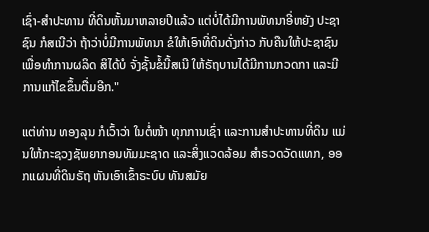ເຊົ່າ-ສຳປະທານ ທີ່ດິນຫັ້ນມາຫລາຍປີແລ້ວ ແຕ່ບໍ່ໄດ້ມີການພັທນາອີ່ຫຍັງ ປະຊາຊົນ ກໍສເນີວ່າ ຖ້າວ່າບໍ່ມີການພັທນາ ຂໍໃຫ້ເອົາທີ່ດິນດັ່ງກ່າວ ກັບຄືນໃຫ້ປະຊາຊົນ ເພື່ອທຳການຜລິດ ສິໄດ້ບໍ ຈັ່ງຊັ້ນຂໍ້ນີ້ສເນີ ໃຫ້ຣັຖບານໄດ້ມີການກວດກາ ແລະມີການແກ້ໄຂຂຶ້ນຕື່ມອີກ."

ແຕ່ທ່ານ ທອງລຸນ ກໍເວົ້າວ່າ ໃນຕໍ່ໜ້າ ທຸກການເຊົ່າ ແລະການສໍາປະທານທີ່ດິນ ແມ່ນໃຫ້ກະຊວງຊັພຍາກອນທັມມະຊາດ ແລະສິ່ງແວດລ້ອມ ສໍາຣວດວັດແທກ, ອອກແຜນທີ່ດິນຣັຖ ຫັນເອົາເຂົ້າຣະບົບ ທັນສມັຍ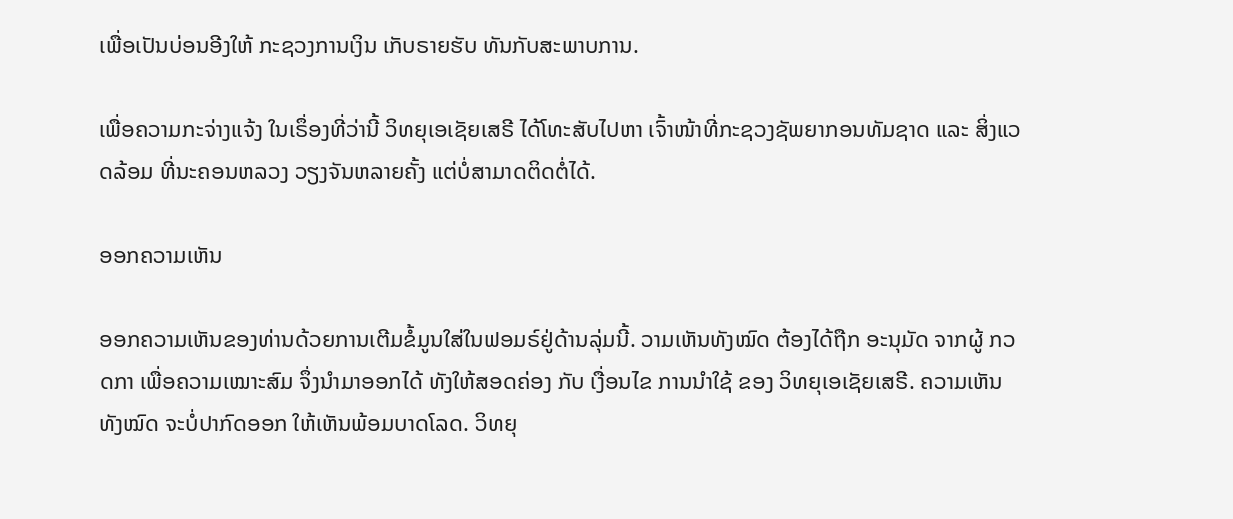ເພື່ອເປັນບ່ອນອີງໃຫ້ ກະຊວງການເງິນ ເກັບຣາຍຮັບ ທັນກັບສະພາບການ.

ເພື່ອຄວາມກະຈ່າງແຈ້ງ ໃນເຣຶ່ອງທີ່ວ່ານີ້ ວິທຍຸເອເຊັຍເສຣີ ໄດ້ໂທະສັບໄປຫາ ເຈົ້າໜ້າທີ່ກະຊວງຊັພຍາກອນທັມຊາດ ແລະ ສິ່ງແວດລ້ອມ ທີ່ນະຄອນຫລວງ ວຽງຈັນຫລາຍຄັ້ງ ແຕ່ບໍ່ສາມາດຕິດຕໍ່ໄດ້.

ອອກຄວາມເຫັນ

ອອກຄວາມເຫັນຂອງທ່ານດ້ວຍການເຕີມຂໍ້ມູນໃສ່ໃນຟອມຣ໌ຢູ່ດ້ານລຸ່ມນີ້. ວາມເຫັນທັງໝົດ ຕ້ອງໄດ້ຖືກ ອະນຸມັດ ຈາກຜູ້ ກວດກາ ເພື່ອຄວາມເໝາະສົມ ຈຶ່ງນໍາມາອອກໄດ້ ທັງໃຫ້ສອດຄ່ອງ ກັບ ເງື່ອນໄຂ ການນຳໃຊ້ ຂອງ ວິທຍຸເອເຊັຍເສຣີ. ຄວາມເຫັນທັງໝົດ ຈະບໍ່ປາກົດອອກ ໃຫ້ເຫັນພ້ອມບາດໂລດ. ວິທຍຸ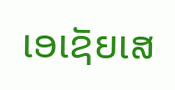ເອເຊັຍເສ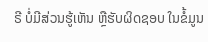ຣີ ບໍ່ມີສ່ວນຮູ້ເຫັນ ຫຼືຮັບຜິດຊອບ ໃນຂໍ້ມູນ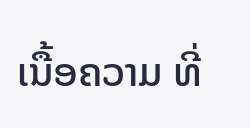ເນື້ອຄວາມ ທີ່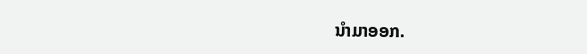ນໍາມາອອກ.